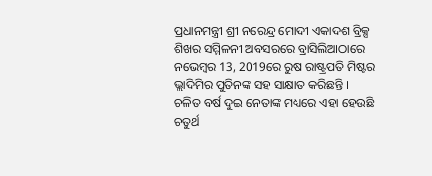ପ୍ରଧାନମନ୍ତ୍ରୀ ଶ୍ରୀ ନରେନ୍ଦ୍ର ମୋଦୀ ଏକାଦଶ ବ୍ରିକ୍ସ ଶିଖର ସମ୍ମିଳନୀ ଅବସରରେ ବ୍ରାସିଲିଆଠାରେ ନଭେମ୍ବର 13, 2019ରେ ରୁଷ ରାଷ୍ଟ୍ରପତି ମିଷ୍ଟର ଭ୍ଲାଦିମିର ପୁତିନଙ୍କ ସହ ସାକ୍ଷାତ କରିଛନ୍ତି ।
ଚଳିତ ବର୍ଷ ଦୁଇ ନେତାଙ୍କ ମଧ୍ୟରେ ଏହା ହେଉଛି ଚତୁର୍ଥ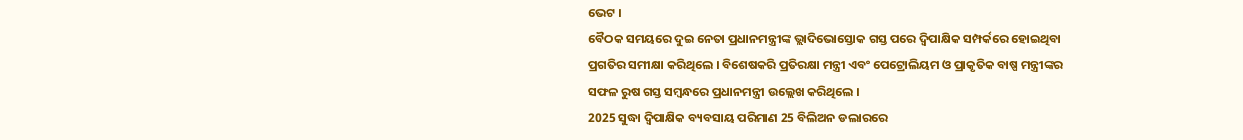ଭେଟ ।
ବୈଠକ ସମୟରେ ଦୁଇ ନେତା ପ୍ରଧାନମନ୍ତ୍ରୀଙ୍କ ଭ୍ଲାଦିଭୋସ୍ତୋକ ଗସ୍ତ ପରେ ଦ୍ୱିପାକ୍ଷିକ ସମ୍ପର୍କରେ ହୋଇଥିବା ପ୍ରଗତିର ସମୀକ୍ଷା କରିଥିଲେ । ବିଶେଷକରି ପ୍ରତିରକ୍ଷା ମନ୍ତ୍ରୀ ଏବଂ ପେଟ୍ରୋଲିୟମ ଓ ପ୍ରାକୃତିକ ବାଷ୍ପ ମନ୍ତ୍ରୀଙ୍କର ସଫଳ ରୁଷ ଗସ୍ତ ସମ୍ବନ୍ଧରେ ପ୍ରଧାନମନ୍ତ୍ରୀ ଉଲ୍ଲେଖ କରିଥିଲେ ।
2025 ସୁଦ୍ଧା ଦ୍ୱିପାକ୍ଷିକ ବ୍ୟବସାୟ ପରିମାଣ 25 ବିଲିଅନ ଡଲାରରେ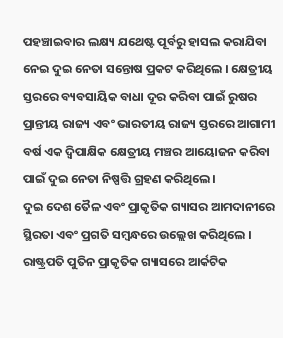ପହଞ୍ଚାଇବାର ଲକ୍ଷ୍ୟ ଯଥେଷ୍ଟ ପୂର୍ବରୁ ହାସଲ କରାଯିବା ନେଇ ଦୁଇ ନେତା ସନ୍ତୋଷ ପ୍ରକଟ କରିଥିଲେ । କ୍ଷେତ୍ରୀୟ ସ୍ତରରେ ବ୍ୟବସାୟିକ ବାଧା ଦୂର କରିବା ପାଇଁ ରୁଷର ପ୍ରାନ୍ତୀୟ ରାଜ୍ୟ ଏବଂ ଭାରତୀୟ ରାଜ୍ୟ ସ୍ତରରେ ଆଗାମୀ ବର୍ଷ ଏକ ଦ୍ୱିପାକ୍ଷିକ କ୍ଷେତ୍ରୀୟ ମଞ୍ଚର ଆୟୋଜନ କରିବା ପାଇଁ ଦୁଇ ନେତା ନିଷ୍ପତ୍ତି ଗ୍ରହଣ କରିଥିଲେ।
ଦୁଇ ଦେଶ ତୈଳ ଏବଂ ପ୍ରାକୃତିକ ଗ୍ୟାସର ଆମଦାନୀରେ ସ୍ଥିରତା ଏବଂ ପ୍ରଗତି ସମ୍ବନ୍ଧରେ ଉଲ୍ଲେଖ କରିଥିଲେ । ରାଷ୍ଟ୍ରପତି ପୁତିନ ପ୍ରାକୃତିକ ଗ୍ୟାସରେ ଆର୍କଟିକ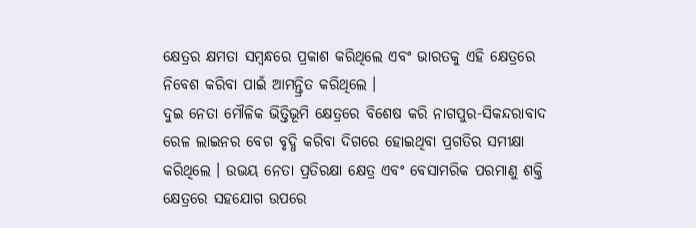କ୍ଷେତ୍ରର କ୍ଷମତା ସମ୍ବନ୍ଧରେ ପ୍ରକାଶ କରିଥିଲେ ଏବଂ ଭାରତକୁ ଏହି କ୍ଷେତ୍ରରେ ନିବେଶ କରିବା ପାଇଁ ଆମନ୍ତ୍ରିତ କରିଥିଲେ ।
ଦୁଇ ନେତା ମୌଳିକ ଭିତ୍ତିଭୂମି କ୍ଷେତ୍ରରେ ବିଶେଷ କରି ନାଗପୁର-ସିକନ୍ଦରାବାଦ ରେଳ ଲାଇନର ବେଗ ବୃଦ୍ଧି କରିବା ଦିଗରେ ହୋଇଥିବା ପ୍ରଗତିର ସମୀକ୍ଷା କରିଥିଲେ । ଉଭୟ ନେତା ପ୍ରତିରକ୍ଷା କ୍ଷେତ୍ର ଏବଂ ବେସାମରିକ ପରମାଣୁ ଶକ୍ତି କ୍ଷେତ୍ରରେ ସହଯୋଗ ଉପରେ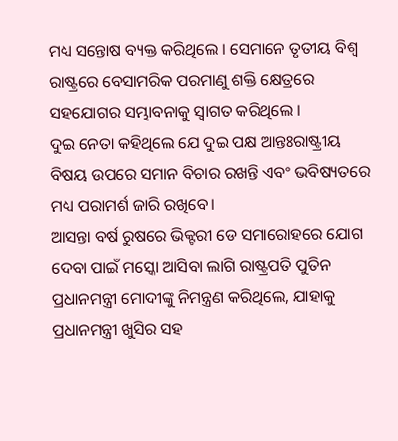ମଧ୍ୟ ସନ୍ତୋଷ ବ୍ୟକ୍ତ କରିଥିଲେ । ସେମାନେ ତୃତୀୟ ବିଶ୍ଵ ରାଷ୍ଟ୍ରରେ ବେସାମରିକ ପରମାଣୁ ଶକ୍ତି କ୍ଷେତ୍ରରେ ସହଯୋଗର ସମ୍ଭାବନାକୁ ସ୍ୱାଗତ କରିଥିଲେ ।
ଦୁଇ ନେତା କହିଥିଲେ ଯେ ଦୁଇ ପକ୍ଷ ଆନ୍ତଃରାଷ୍ଟ୍ରୀୟ ବିଷୟ ଉପରେ ସମାନ ବିଚାର ରଖନ୍ତି ଏବଂ ଭବିଷ୍ୟତରେ ମଧ୍ୟ ପରାମର୍ଶ ଜାରି ରଖିବେ।
ଆସନ୍ତା ବର୍ଷ ରୁଷରେ ଭିକ୍ଟରୀ ଡେ ସମାରୋହରେ ଯୋଗ ଦେବା ପାଇଁ ମସ୍କୋ ଆସିବା ଲାଗି ରାଷ୍ଟ୍ରପତି ପୁତିନ ପ୍ରଧାନମନ୍ତ୍ରୀ ମୋଦୀଙ୍କୁ ନିମନ୍ତ୍ରଣ କରିଥିଲେ, ଯାହାକୁ ପ୍ରଧାନମନ୍ତ୍ରୀ ଖୁସିର ସହ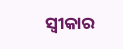ସ୍ୱୀକାର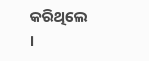କରିଥିଲେ ।